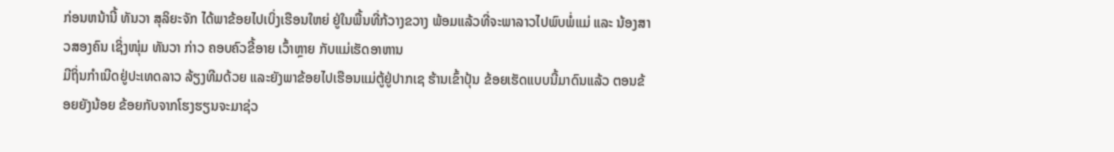ກ່ອນຫນ້ານີ້ ທັນວາ ສຸລິຍະຈັກ ໄດ້ພາຂ້ອຍໄປເບິ່ງເຮືອນໃຫຍ່ ຢູ່ໃນພື້ນທີ່ກ້ວາງຂວາງ ພ້ອມແລ້ວທີ່ຈະພາລາວໄປພົບພໍ່ແມ່ ແລະ ນ້ອງສາວສອງຄົນ ເຊິ່ງໜຸ່ມ ທັນວາ ກ່າວ ຄອບຄົວຂີ້ອາຍ ເວົ້າຫຼາຍ ກັບແມ່ເຮັດອາຫານ
ມີຖິ່ນກຳເນີດຢູ່ປະເທດລາວ ລ້ຽງທີມດ້ວຍ ແລະຍັງພາຂ້ອຍໄປເຮືອນແມ່ຕູ້ຢູ່ປາກເຊ ຮ້ານເຂົ້າປຸ້ນ ຂ້ອຍເຮັດແບບນີ້ມາດົນແລ້ວ ຕອນຂ້ອຍຍັງນ້ອຍ ຂ້ອຍກັບຈາກໂຮງຮຽນຈະມາຊ່ວ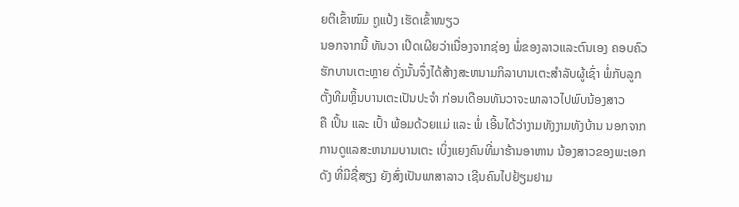ຍຕີເຂົ້າໜົມ ຖູແປ້ງ ເຮັດເຂົ້າໜຽວ
ນອກຈາກນີ້ ທັນວາ ເປີດເຜີຍວ່າເນື່ອງຈາກຊ່ອງ ພໍ່ຂອງລາວແລະຕົນເອງ ຄອບຄົວຮັກບານເຕະຫຼາຍ ດັ່ງນັ້ນຈຶ່ງໄດ້ສ້າງສະຫນາມກິລາບານເຕະສໍາລັບຜູ້ເຊົ່າ ພໍ່ກັບລູກຕັ້ງທີມຫຼິ້ນບານເຕະເປັນປະຈຳ ກ່ອນເດືອນທັນວາຈະພາລາວໄປພົບນ້ອງສາວ
ຄື ເປິ້ນ ແລະ ເປົ້າ ພ້ອມດ້ວຍແມ່ ແລະ ພໍ່ ເອີ້ນໄດ້ວ່າງາມທັງງາມທັງບ້ານ ນອກຈາກການດູແລສະຫນາມບານເຕະ ເບິ່ງແຍງຄົນທີ່ມາຮ້ານອາຫານ ນ້ອງສາວຂອງພະເອກດັງ ທີ່ມີຊື່ສຽງ ຍັງສົ່ງເປັນພາສາລາວ ເຊີນຄົນໄປຢ້ຽມຢາມ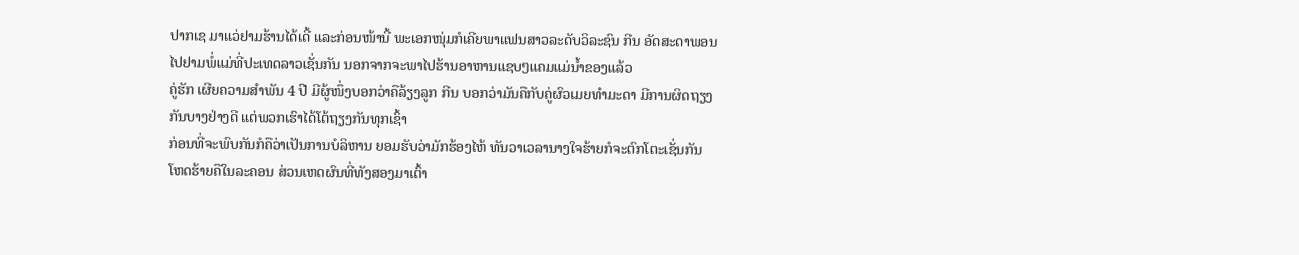ປາກເຊ ມາແວ່ຢາມຮ້ານໄດ້ເດີ້ ແລະກ່ອນໜ້ານີ້ ພະເອກໜຸ່ມກໍເຄີຍພາແຟນສາວລະດັບວິລະຊົນ ກີນ ອັດສະດາພອນ ໄປຢາມພໍ່ແມ່ທີ່ປະເທດລາວເຊັ່ນກັນ ນອກຈາກຈະພາໄປຮ້ານອາຫານແຊບໆແຄມແມ່ນ້ຳຂອງແລ້ວ
ຄູ່ຮັກ ເຜີຍຄວາມສຳພັນ 4 ປີ ມີຜູ້ໜຶ່ງບອກວ່າຄືລ້ຽງລູກ ກີນ ບອກວ່າມັນຄືກັບຄູ່ຜົວເມຍທຳມະດາ ມີການຜິດຖຽງກັນບາງຢ່າງດີ ແຕ່ພວກເຮົາໄດ້ໂຕ້ຖຽງກັນທຸກເຊົ້າ
ກ່ອນທີ່ຈະພົບກັນກໍຄືວ່າເປັນການບໍລິຫານ ຍອມຮັບວ່າມັກຮ້ອງໄຫ້ ທັນວາເວລານາງໃຈຮ້າຍກໍຈະຕົກໂຕະເຊັ່ນກັນ ໂຫດຮ້າຍຄືໃນລະຄອນ ສ່ວນເຫດຜົນທີ່ທັງສອງມາເຕົ້າ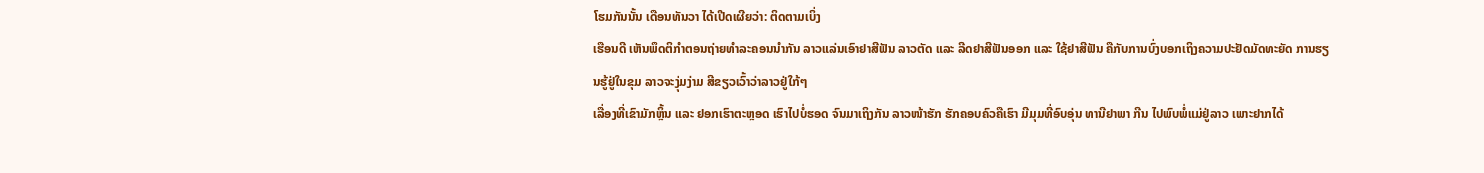ໂຮມກັນນັ້ນ ເດືອນທັນວາ ໄດ້ເປີດເຜີຍວ່າ: ຕິດຕາມເບິ່ງ
ເຮືອນດີ ເຫັນພຶດຕິກຳຕອນຖ່າຍທຳລະຄອນນຳກັນ ລາວແລ່ນເອົາຢາສີຟັນ ລາວຕັດ ແລະ ລີດຢາສີຟັນອອກ ແລະ ໃຊ້ຢາສີຟັນ ຄືກັບການບົ່ງບອກເຖິງຄວາມປະຢັດມັດທະຍັດ ການຮຽນຮູ້ຢູ່ໃນຂຸມ ລາວຈະງຸ່ມງ່າມ ສີຂຽວເວົ້າວ່າລາວຢູ່ໃກ້ໆ
ເລື່ອງທີ່ເຂົາມັກຫຼິ້ນ ແລະ ຢອກເຮົາຕະຫຼອດ ເຮົາໄປບໍ່ຮອດ ຈົນມາເຖິງກັນ ລາວໜ້າຮັກ ຮັກຄອບຄົວຄືເຮົາ ມີມຸມທີ່ອົບອຸ່ນ ທານີຢາພາ ກີນ ໄປພົບພໍ່ແມ່ຢູ່ລາວ ເພາະຢາກໄດ້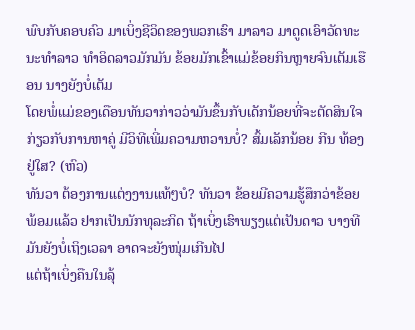ພົບກັບຄອບຄົວ ມາເບິ່ງຊີວິດຂອງພວກເຮົາ ມາລາວ ມາດູດເອົາວັດທະນະທໍາລາວ ທໍາອິດລາວມັກມັນ ຂ້ອຍມັກເຂົ້າແມ່ຂ້ອຍກິນຫຼາຍຈົນເຕັມເຮືອນ ນາງຍັງບໍ່ເຕັມ
ໂດຍພໍ່ແມ່ຂອງເດືອນທັນວາກ່າວວ່າມັນຂຶ້ນກັບເດັກນ້ອຍທີ່ຈະຕັດສິນໃຈກ່ຽວກັບການຫາຄູ່ ມີວິທີເພີ່ມຄວາມຫວານບໍ່? ສົ້ມເລັກນ້ອຍ ກີນ ທ້ອງຢູ່ໃສ? (ຫົວ)
ທັນວາ ຕ້ອງການແຕ່ງງານແທ້ໆບໍ? ທັນວາ ຂ້ອຍມີຄວາມຮູ້ສຶກວ່າຂ້ອຍພ້ອມແລ້ວ ຢາກເປັນນັກທຸລະກິດ ຖ້າເບິ່ງເຮົາພຽງແຕ່ເປັນດາວ ບາງທີມັນຍັງບໍ່ເຖິງເວລາ ອາດຈະຍັງໜຸ່ມເກີນໄປ
ແຕ່ຖ້າເບິ່ງຄືນໃນລຸ້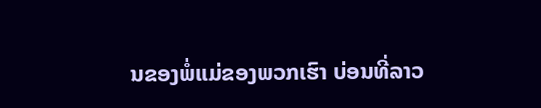ນຂອງພໍ່ແມ່ຂອງພວກເຮົາ ບ່ອນທີ່ລາວ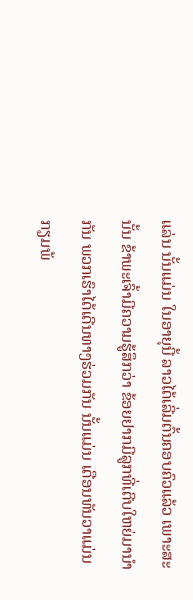ແລ່ນ ນັ້ນແມ່ນ ໃນອາຍຸນີ້ ລາວໄດ້ເລີ່ມຕົ້ນຄອບຄົວແລ້ວ ເພາະສະນັ້ນ ຂ້າພະເຈົ້າມີຄວາມຮູ້ສຶກວ່າ ຂ້ອຍຢາກມີລູກທີ່ເຕີບໃຫຍ່ມານຳກັນ ພວກເຮົາໄດ້ເດີນທາງຮ່ວມກັນ ນັ້ນແມ່ນ ເດືອນທັນວາແມ່ນກຽມພ້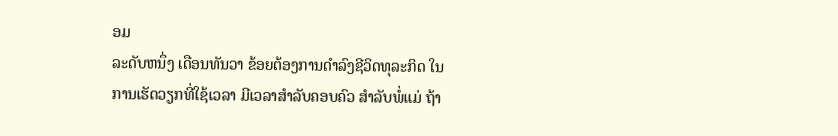ອມ
ລະດັບຫນຶ່ງ ເດືອນທັນວາ ຂ້ອຍຕ້ອງການດໍາລົງຊີວິດທຸລະກິດ ໃນການເຮັດວຽກທີ່ໃຊ້ເວລາ ມີເວລາສໍາລັບຄອບຄົວ ສໍາລັບພໍ່ແມ່ ຖ້າ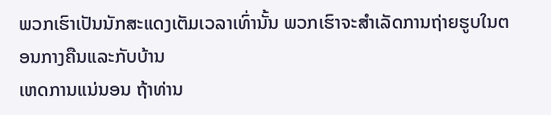ພວກເຮົາເປັນນັກສະແດງເຕັມເວລາເທົ່ານັ້ນ ພວກເຮົາຈະສໍາເລັດການຖ່າຍຮູບໃນຕອນກາງຄືນແລະກັບບ້ານ
ເຫດການແນ່ນອນ ຖ້າທ່ານ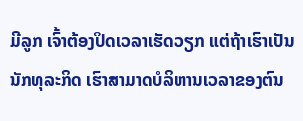ມີລູກ ເຈົ້າຕ້ອງປິດເວລາເຮັດວຽກ ແຕ່ຖ້າເຮົາເປັນນັກທຸລະກິດ ເຮົາສາມາດບໍລິຫານເວລາຂອງຕົນ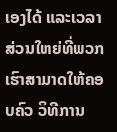ເອງໄດ້ ແລະເວລາສ່ວນໃຫຍ່ທີ່ພວກເຮົາສາມາດໃຫ້ຄອບຄົວ ວິທີການ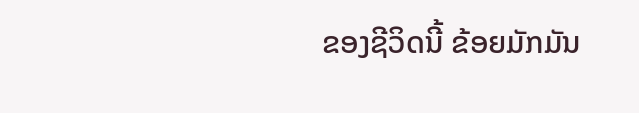ຂອງຊີວິດນີ້ ຂ້ອຍມັກມັນ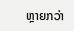ຫຼາຍກວ່າ